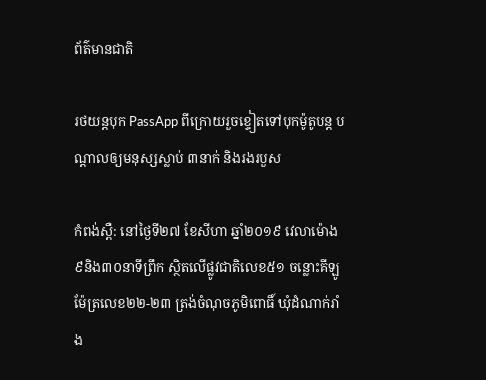ព័ត៌មានជាតិ

រថយន្តបុក PassApp ពីក្រោយរួចខ្ទៀតទៅបុកម៉ូតូបន្ត បណ្ដាលឲ្យមនុស្សស្លាប់ ៣នាក់ និងរងរបួស

កំពង់ស្ពឺ: នៅថ្ងៃទី២៧ ខែសីហា ឆ្នាំ២០១៩ វេលាម៉ោង ៩និង៣០នាទីព្រឹក ស្ថិតលើផ្លូវជាតិលេខ៥១ ចន្លោះគីឡូម៉ែត្រលេខ២២-២៣ ត្រង់ចំណុចភូមិពោធិ៍ ឃុំដំណាក់រាំង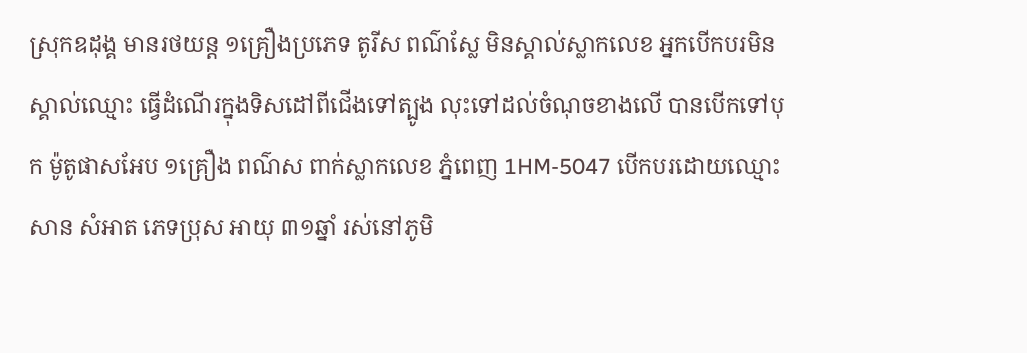ស្រុកឧដុង្គ មានរថយន្ត ១គ្រឿងប្រភេទ តូរីស ពណ៌ស្លែ មិនស្គាល់ស្លាកលេខ អ្នកបើកបរមិនស្គាល់ឈ្មោះ ធ្វើដំណើរក្នុងទិសដៅពីជើងទៅត្បូង លុះទៅដល់ចំណុចខាងលើ បានបើកទៅបុក ម៉ូតូផាសអែប ១គ្រឿង ពណ៌ស ពាក់ស្លាកលេខ ភ្នំពេញ 1HM-5047 បើកបរដោយឈ្មោះ សាន សំអាត ភេទប្រុស អាយុ ៣១ឆ្នាំ រស់នៅភូមិ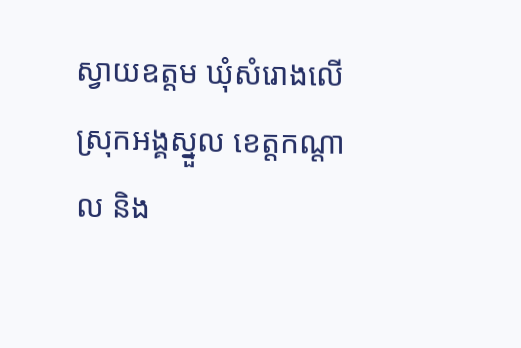ស្វាយឧត្តម ឃុំសំរោងលើ ស្រុកអង្គស្នួល ខេត្តកណ្តាល និង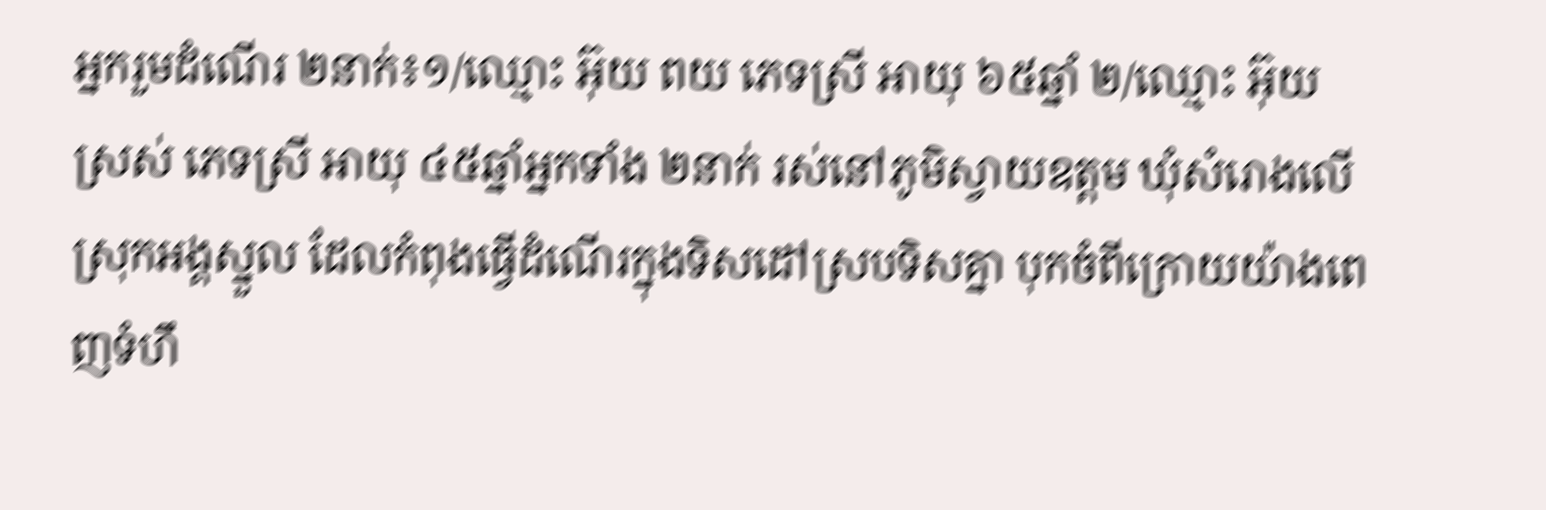អ្នករួមដំណើរ ២នាក់៖១/ឈ្មោះ អ៊ុយ ពយ ភេទស្រី អាយុ ៦៥ឆ្នាំ ២/ឈ្មោះ អ៊ុយ ស្រស់ ភេទស្រី អាយុ ៤៥ឆ្នាំអ្នកទាំង ២នាក់ រស់នៅភូមិស្វាយឧត្តម ឃុំសំរោងលើ ស្រុកអង្គស្នួល ដែលកំពុងធ្វើដំណើរក្នុងទិសដៅស្របទិសគ្នា បុកចំពីក្រោយយ៉ាងពេញទំហឹ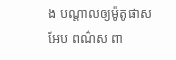ង បណ្តាលឲ្យម៉ូតូផាសអែប ពណ៌ស ពា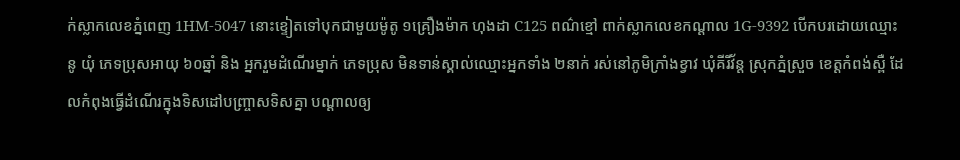ក់ស្លាកលេខភ្នំពេញ 1HM-5047 នោះខ្ទៀតទៅបុកជាមួយម៉ូតូ ១គ្រឿងម៉ាក ហុងដា C125 ពណ៌ខ្មៅ ពាក់ស្លាកលេខកណ្តាល 1G-9392 បើកបរដោយឈ្មោះ នូ យុំ ភេទប្រុសអាយុ ៦០ឆ្នាំ និង អ្នករួមដំណើរម្នាក់ ភេទប្រុស មិនទាន់ស្គាល់ឈ្មោះអ្នកទាំង ២នាក់ រស់នៅភូមិក្រាំងខ្វាវ ឃុំគីរីវ័ន្ត ស្រុកភ្នំស្រួច ខេត្តកំពង់ស្ពឺ ដែលកំពុងធ្វើដំណើរក្នុងទិសដៅបញ្រ្ចាសទិសគ្នា បណ្តាលឲ្យ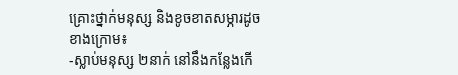គ្រោះថ្នាក់មនុស្ស និងខូចខាតសម្ភារដូចខាងក្រោម៖
-ស្លាប់មនុស្ស ២នាក់ នៅនឹងកន្លែងកើ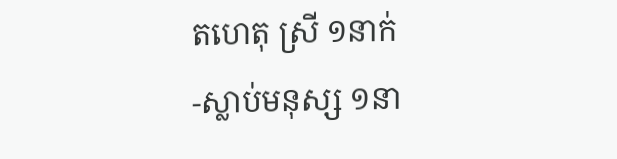តហេតុ ស្រី ១នាក់
-ស្លាប់មនុស្ស ១នា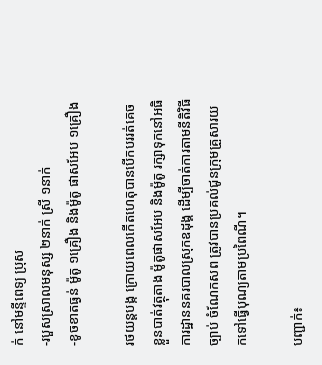ក់ នៅមន្ទីពេទ្យ ប្រុស
-របួសស្រាលមនុស្ស ២នាក់ ស្រី ១នាក់
-ខូចខាតធ្ងន់ ម៉ូតូ ១គ្រឿង និងម៉ូតូ ផាសអែប ១គ្រឿង

រថយន្តបង្ក ក្រោយពេលកើតហេតុបានបើកបររត់គេចខ្លួនបាត់វត្ថុតាង ម៉ូតូផាសអែប និងម៉ូតូ រក្សាទុកនៅអធិការដ្ឋាននគរបាលស្រុកឧដុង្គ ដើម្បីចាត់ការតាមនីតិវិធីច្បាប់ ចំណែកសព ត្រូវបានប្រគល់ជូនក្រុមគ្រួសារយកទៅធ្វើបុណ្យតាមប្រពៃណី។

បញ្ជាក់៖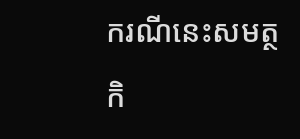ករណីនេះសមត្ថកិ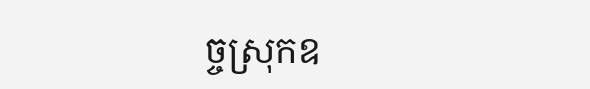ច្ចស្រុកឧ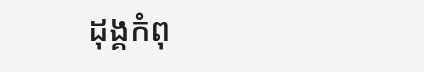ដុង្គកំពុ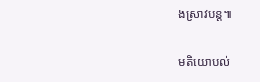ងស្រាវបន្ត៕

មតិយោបល់